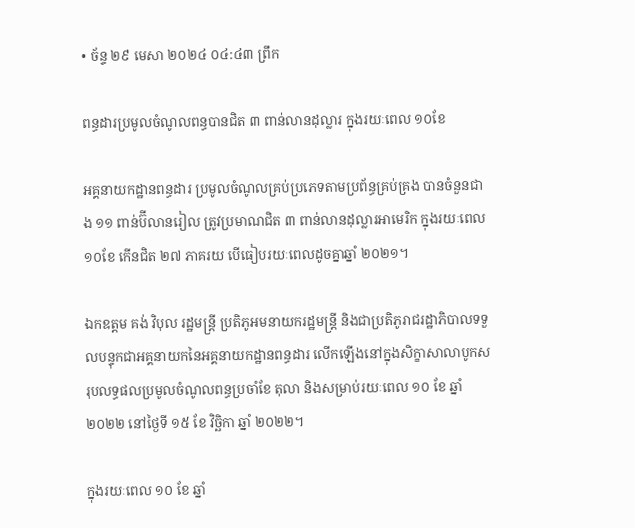• ច័ន្ទ ២៩ មេសា ២០២៤ ០៤:៤៣ ព្រឹក

ពន្ធដារប្រមូលចំណូលពន្ធបានជិត ៣ ពាន់លានដុល្លារ ក្នុងរយៈពេល ១០ខែ

អគ្គនាយកដ្ឋានពន្ធដារ ប្រមូលចំណូលគ្រប់ប្រភេទតាមប្រព័ន្ធគ្រប់គ្រង បានចំនួនជាង ១១ ពាន់ប៊ីលានរៀល ត្រូវប្រមាណជិត ៣ ពាន់លានដុល្លារអាមេរិក ក្នុងរយៈពេល ១០ខែ កើនជិត ២៧ ភាគរយ បើធៀបរយៈពេលដូចគ្នាឆ្នាំ ២០២១។

ឯកឧត្តម គង់ វិបុល រដ្ឋមន្ត្រី ប្រតិភូអមនាយករដ្ឋមន្ត្រី និងជាប្រតិភូរាជរដ្ឋាភិបាលទទួលបន្ទុកជាអគ្គនាយកនៃអគ្គនាយកដ្ឋានពន្ធដារ លើកឡើងនៅក្នុងសិក្ខាសាលាបូកសរុបលទ្ធផលប្រមូលចំណូលពន្ធប្រចាំខែ តុលា និងសម្រាប់រយៈពេល ១០ ខែ ឆ្នាំ ២០២២ នៅថ្ងៃទី ១៥ ខែ វិច្ឆិកា ឆ្នាំ ២០២២។

ក្នុងរយៈពេល ១០ ខែ ឆ្នាំ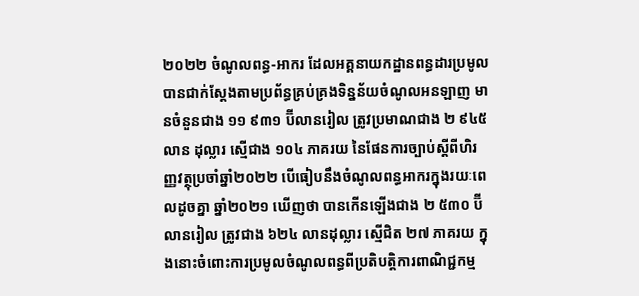២០២២ ចំណូលពន្ធ-អាករ ដែលអគ្គនាយកដ្ឋានពន្ធដារប្រមូលបានជាក់ស្តែងតាមប្រព័ន្ធគ្រប់គ្រងទិន្នន័យចំណូលអនឡាញ មានចំនួនជាង ១១ ៩៣១ ប៊ីលានរៀល ត្រូវប្រមាណជាង ២ ៩៤៥ លាន ដុល្លារ ស្មើជាង ១០៤ ភាគរយ នៃផែនការច្បាប់ស្តីពីហិរញ្ញវត្ថុប្រចាំឆ្នាំ២០២២ បើធៀបនឹងចំណូលពន្ធអាករក្នុងរយៈពេលដូចគ្នា ឆ្នាំ២០២១ ឃើញថា បានកើនឡើងជាង ២ ៥៣០ ប៊ីលានរៀល ត្រូវជាង ៦២៤ លានដុល្លារ ស្មើជិត ២៧ ភាគរយ ក្នុងនោះចំពោះការប្រមូលចំណូលពន្ធពីប្រតិបត្តិការពាណិជ្ជកម្ម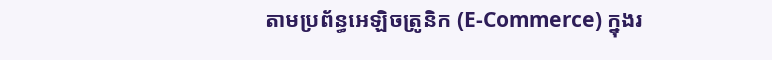តាមប្រព័ន្ធអេឡិចត្រូនិក (E-Commerce) ក្នុងរ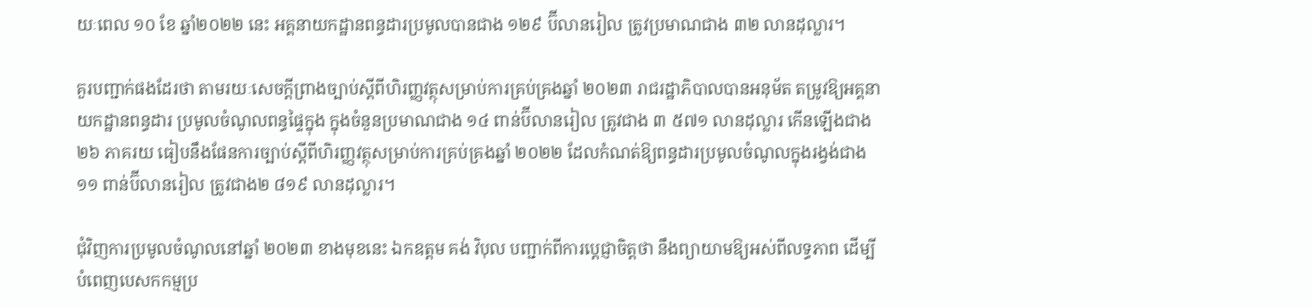យៈពេល ១០ ខែ ឆ្នាំ២០២២ នេះ អគ្គនាយកដ្ឋានពន្ធដារប្រមូលបានជាង ១២៩ ប៊ីលានរៀល ត្រូវប្រមាណជាង ៣២ លានដុល្លារ។

គួរបញ្ជាក់ផងដែរថា តាមរយៈសេចក្តីព្រាងច្បាប់ស្តីពីហិរញ្ញវត្ថុសម្រាប់ការគ្រប់គ្រងឆ្នាំ ២០២៣ រាជរដ្ឋាភិបាលបានអនុម័ត តម្រូវឱ្យអគ្គនាយកដ្ឋានពន្ធដារ ប្រមូលចំណូលពន្ធផ្ទៃក្នុង ក្នុងចំនួនប្រមាណជាង ១៤ ពាន់ប៊ីលានរៀល ត្រូវជាង ៣ ៥៧១ លានដុល្លារ កើនឡើងជាង ២៦ ភាគរយ ធៀបនឹងផែនការច្បាប់ស្តីពីហិរញ្ញវត្ថុសម្រាប់ការគ្រប់គ្រងឆ្នាំ ២០២២ ដែលកំណត់ឱ្យពន្ធដារប្រមូលចំណូលក្នុងរង្វង់ជាង ១១ ពាន់ប៊ីលានរៀល ត្រូវជាង២ ៨១៩ លានដុល្លារ។

ជុំវិញការប្រមូលចំណូលនៅឆ្នាំ ២០២៣ ខាងមុខនេះ ឯកឧត្តម គង់ វិបុល បញ្ជាក់ពីការប្តេជ្ញាចិត្តថា នឹងព្យាយាមឱ្យអស់ពីលទ្ធភាព ដើម្បីបំពេញបេសកកម្មប្រ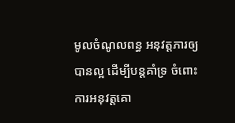មូលចំណូលពន្ធ អនុវត្តភារឲ្យបានល្អ ដើម្បីបន្តគាំទ្រ ចំពោះការអនុវត្តគោ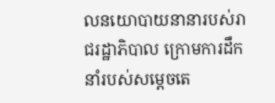លនយោបាយនានារបស់រាជរដ្ឋាភិបាល ក្រោមការដឹកនាំរបស់សម្តេចតេ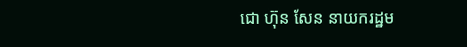ជោ ហ៊ុន សែន នាយករដ្ឋម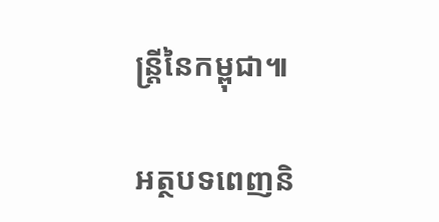ន្ត្រីនៃកម្ពុជា៕

អត្ថបទពេញនិ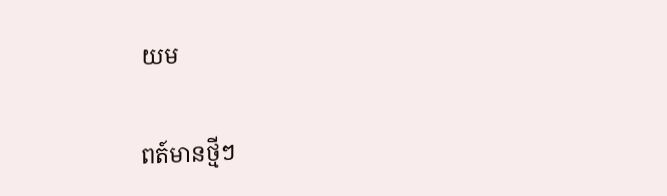យម

ពត៍មានថ្មីៗ